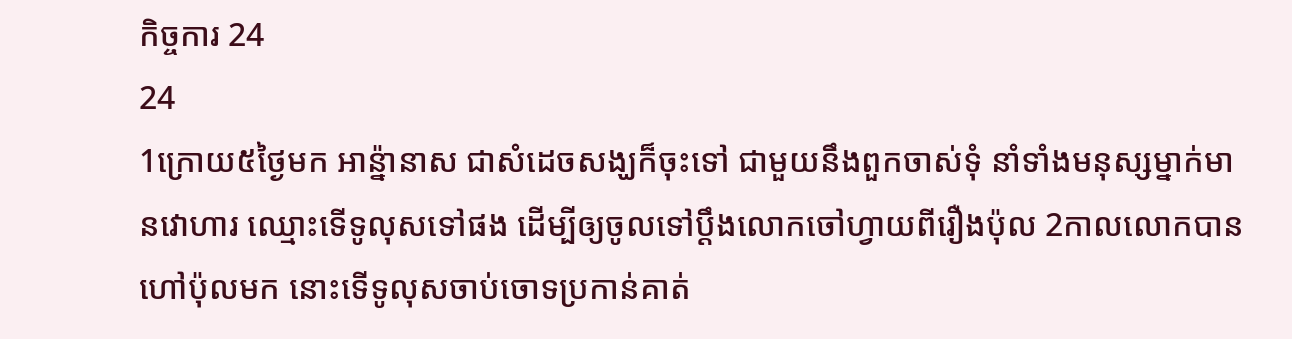កិច្ចការ 24
24
1ក្រោយ៥ថ្ងៃមក អាន៉្នានាស ជាសំដេចសង្ឃក៏ចុះទៅ ជាមួយនឹងពួកចាស់ទុំ នាំទាំងមនុស្សម្នាក់មានវោហារ ឈ្មោះទើទូលុសទៅផង ដើម្បីឲ្យចូលទៅប្តឹងលោកចៅហ្វាយពីរឿងប៉ុល 2កាលលោកបានហៅប៉ុលមក នោះទើទូលុសចាប់ចោទប្រកាន់គាត់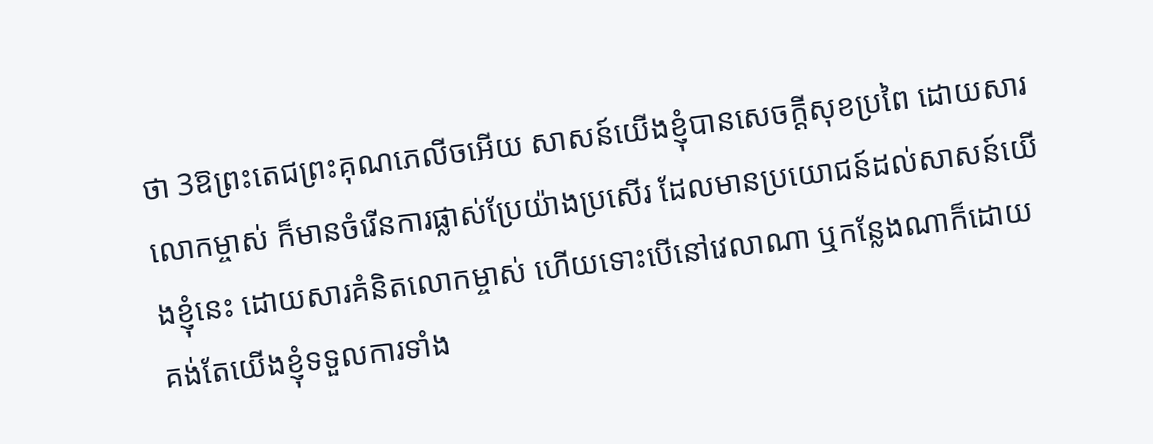ថា 3ឱព្រះតេជព្រះគុណភេលីចអើយ សាសន៍យើងខ្ញុំបានសេចក្ដីសុខប្រពៃ ដោយសារលោកម្ចាស់ ក៏មានចំរើនការផ្លាស់ប្រែយ៉ាងប្រសើរ ដែលមានប្រយោជន៍ដល់សាសន៍យើងខ្ញុំនេះ ដោយសារគំនិតលោកម្ចាស់ ហើយទោះបើនៅវេលាណា ឬកន្លែងណាក៏ដោយ គង់តែយើងខ្ញុំទទួលការទាំង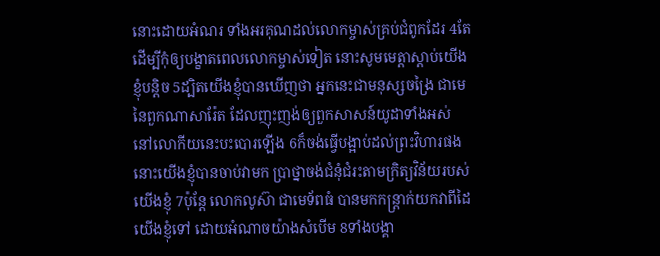នោះដោយអំណរ ទាំងអរគុណដល់លោកម្ចាស់គ្រប់ជំពូកដែរ 4តែដើម្បីកុំឲ្យបង្ខាតពេលលោកម្ចាស់ទៀត នោះសូមមេត្តាស្តាប់យើងខ្ញុំបន្តិច 5ដ្បិតយើងខ្ញុំបានឃើញថា អ្នកនេះជាមនុស្សចង្រៃ ជាមេនៃពួកណាសារ៉ែត ដែលញុះញង់ឲ្យពួកសាសន៍យូដាទាំងអស់ នៅលោកីយនេះបះបោរឡើង 6ក៏ចង់ធ្វើបង្អាប់ដល់ព្រះវិហារផង នោះយើងខ្ញុំបានចាប់វាមក ប្រាថ្នាចង់ជំនុំជំរះតាមក្រិត្យវិន័យរបស់យើងខ្ញុំ 7ប៉ុន្តែ លោកលូស៊ា ជាមេទ័ពធំ បានមកកន្ត្រាក់យកវាពីដៃយើងខ្ញុំទៅ ដោយអំណាចយ៉ាងសំបើម 8ទាំងបង្គា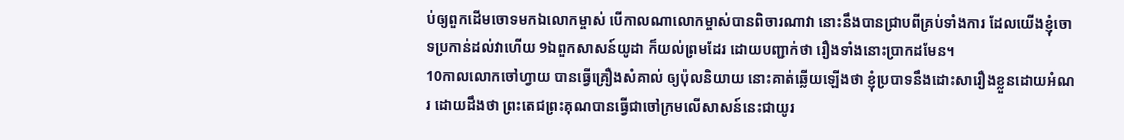ប់ឲ្យពួកដើមចោទមកឯលោកម្ចាស់ បើកាលណាលោកម្ចាស់បានពិចារណាវា នោះនឹងបានជ្រាបពីគ្រប់ទាំងការ ដែលយើងខ្ញុំចោទប្រកាន់ដល់វាហើយ 9ឯពួកសាសន៍យូដា ក៏យល់ព្រមដែរ ដោយបញ្ជាក់ថា រឿងទាំងនោះប្រាកដមែន។
10កាលលោកចៅហ្វាយ បានធ្វើគ្រឿងសំគាល់ ឲ្យប៉ុលនិយាយ នោះគាត់ឆ្លើយឡើងថា ខ្ញុំប្របាទនឹងដោះសារឿងខ្លួនដោយអំណរ ដោយដឹងថា ព្រះតេជព្រះគុណបានធ្វើជាចៅក្រមលើសាសន៍នេះជាយូរ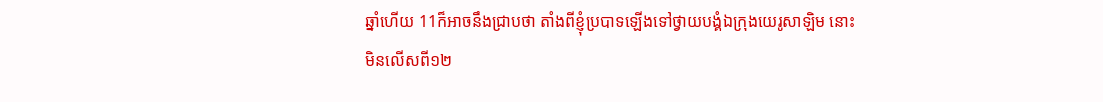ឆ្នាំហើយ 11ក៏អាចនឹងជ្រាបថា តាំងពីខ្ញុំប្របាទឡើងទៅថ្វាយបង្គំឯក្រុងយេរូសាឡិម នោះមិនលើសពី១២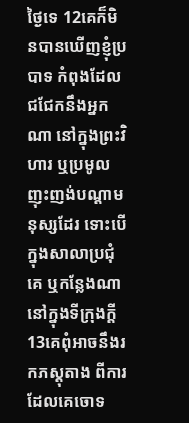ថ្ងៃទេ 12គេក៏មិនបានឃើញខ្ញុំប្របាទ កំពុងដែលជជែកនឹងអ្នកណា នៅក្នុងព្រះវិហារ ឬប្រមូលញុះញង់បណ្តាមនុស្សដែរ ទោះបើក្នុងសាលាប្រជុំគេ ឬកន្លែងណានៅក្នុងទីក្រុងក្តី 13គេពុំអាចនឹងរកភស្តុតាង ពីការដែលគេចោទ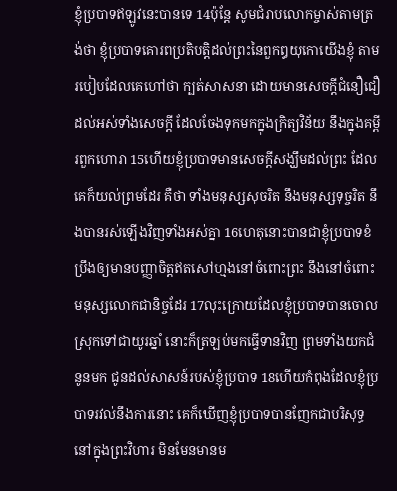ខ្ញុំប្របាទឥឡូវនេះបានទេ 14ប៉ុន្តែ សូមជំរាបលោកម្ចាស់តាមត្រង់ថា ខ្ញុំប្របាទគោរពប្រតិបត្តិដល់ព្រះនៃពួកឰយុកោយើងខ្ញុំ តាមរបៀបដែលគេហៅថា ក្បត់សាសនា ដោយមានសេចក្ដីជំនឿជឿដល់អស់ទាំងសេចក្ដី ដែលចែងទុកមកក្នុងក្រិត្យវិន័យ នឹងក្នុងគម្ពីរពួកហោរា 15ហើយខ្ញុំប្របាទមានសេចក្ដីសង្ឃឹមដល់ព្រះ ដែលគេក៏យល់ព្រមដែរ គឺថា ទាំងមនុស្សសុចរិត នឹងមនុស្សទុច្ចរិត នឹងបានរស់ឡើងវិញទាំងអស់គ្នា 16ហេតុនោះបានជាខ្ញុំប្របាទខំប្រឹងឲ្យមានបញ្ញាចិត្តឥតសៅហ្មងនៅចំពោះព្រះ នឹងនៅចំពោះមនុស្សលោកជានិច្ចដែរ 17លុះក្រោយដែលខ្ញុំប្របាទបានចោលស្រុកទៅជាយូរឆ្នាំ នោះក៏ត្រឡប់មកធ្វើទានវិញ ព្រមទាំងយកជំនូនមក ជូនដល់សាសន៍របស់ខ្ញុំប្របាទ 18ហើយកំពុងដែលខ្ញុំប្របាទរវល់នឹងការនោះ គេក៏ឃើញខ្ញុំប្របាទបានញែកជាបរិសុទ្ធនៅក្នុងព្រះវិហារ មិនមែនមានម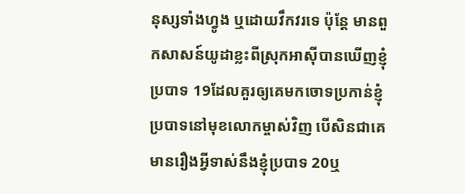នុស្សទាំងហ្វូង ឬដោយវឹកវរទេ ប៉ុន្តែ មានពួកសាសន៍យូដាខ្លះពីស្រុកអាស៊ីបានឃើញខ្ញុំប្របាទ 19ដែលគួរឲ្យគេមកចោទប្រកាន់ខ្ញុំប្របាទនៅមុខលោកម្ចាស់វិញ បើសិនជាគេមានរឿងអ្វីទាស់នឹងខ្ញុំប្របាទ 20ឬ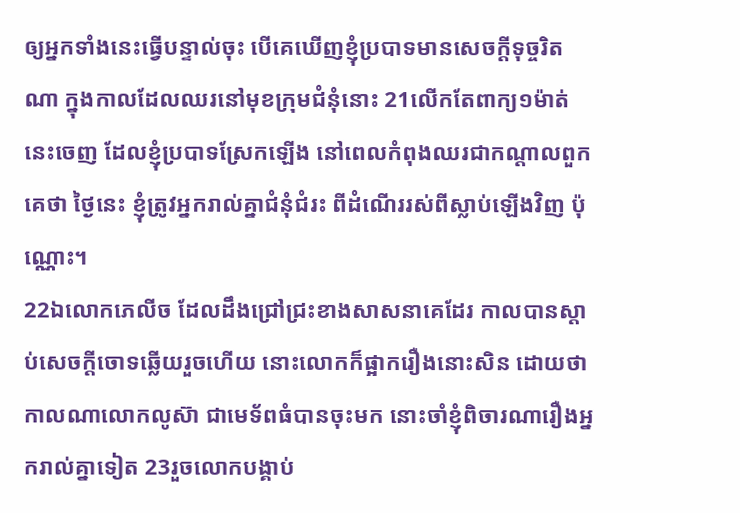ឲ្យអ្នកទាំងនេះធ្វើបន្ទាល់ចុះ បើគេឃើញខ្ញុំប្របាទមានសេចក្ដីទុច្ចរិតណា ក្នុងកាលដែលឈរនៅមុខក្រុមជំនុំនោះ 21លើកតែពាក្យ១ម៉ាត់នេះចេញ ដែលខ្ញុំប្របាទស្រែកឡើង នៅពេលកំពុងឈរជាកណ្តាលពួកគេថា ថ្ងៃនេះ ខ្ញុំត្រូវអ្នករាល់គ្នាជំនុំជំរះ ពីដំណើររស់ពីស្លាប់ឡើងវិញ ប៉ុណ្ណោះ។
22ឯលោកភេលីច ដែលដឹងជ្រៅជ្រះខាងសាសនាគេដែរ កាលបានស្តាប់សេចក្ដីចោទឆ្លើយរួចហើយ នោះលោកក៏ផ្អាករឿងនោះសិន ដោយថា កាលណាលោកលូស៊ា ជាមេទ័ពធំបានចុះមក នោះចាំខ្ញុំពិចារណារឿងអ្នករាល់គ្នាទៀត 23រួចលោកបង្គាប់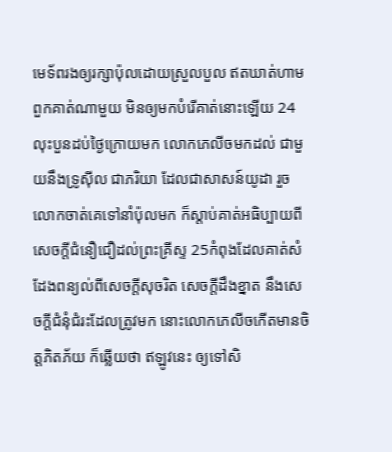មេទ័ពរងឲ្យរក្សាប៉ុលដោយស្រួលបួល ឥតឃាត់ហាមពួកគាត់ណាមួយ មិនឲ្យមកបំរើគាត់នោះឡើយ 24លុះបួនដប់ថ្ងៃក្រោយមក លោកភេលីចមកដល់ ជាមួយនឹងទ្រូស៊ីល ជាភរិយា ដែលជាសាសន៍យូដា រួចលោកចាត់គេទៅនាំប៉ុលមក ក៏ស្តាប់គាត់អធិប្បាយពីសេចក្ដីជំនឿជឿដល់ព្រះគ្រីស្ទ 25កំពុងដែលគាត់សំដែងពន្យល់ពីសេចក្ដីសុចរិត សេចក្ដីដឹងខ្នាត នឹងសេចក្ដីជំនុំជំរះដែលត្រូវមក នោះលោកភេលីចកើតមានចិត្តភិតភ័យ ក៏ឆ្លើយថា ឥឡូវនេះ ឲ្យទៅសិ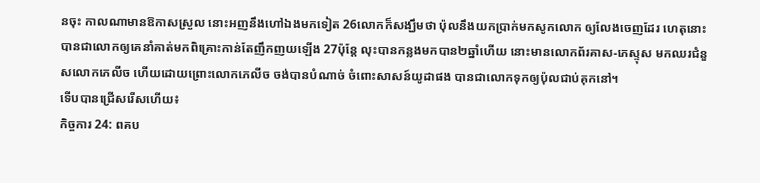នចុះ កាលណាមានឱកាសស្រួល នោះអញនឹងហៅឯងមកទៀត 26លោកក៏សង្ឃឹមថា ប៉ុលនឹងយកប្រាក់មកសូកលោក ឲ្យលែងចេញដែរ ហេតុនោះបានជាលោកឲ្យគេនាំគាត់មកពិគ្រោះកាន់តែញឹកញយឡើង 27ប៉ុន្តែ លុះបានកន្លងមកបាន២ឆ្នាំហើយ នោះមានលោកព័រគាស-ភេស្ទុស មកឈរជំនួសលោកភេលីច ហើយដោយព្រោះលោកភេលីច ចង់បានបំណាច់ ចំពោះសាសន៍យូដាផង បានជាលោកទុកឲ្យប៉ុលជាប់គុកនៅ។
ទើបបានជ្រើសរើសហើយ៖
កិច្ចការ 24: ពគប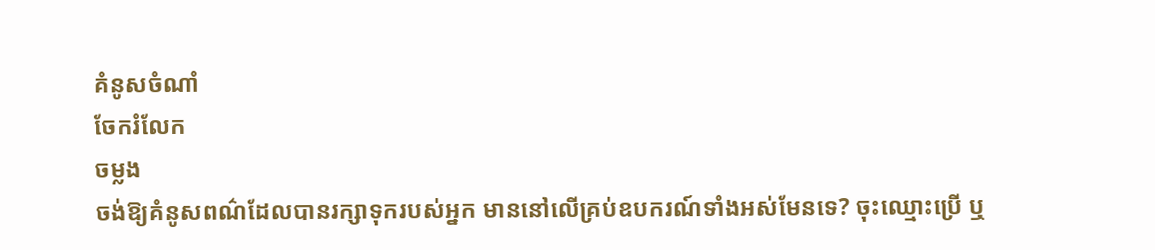គំនូសចំណាំ
ចែករំលែក
ចម្លង
ចង់ឱ្យគំនូសពណ៌ដែលបានរក្សាទុករបស់អ្នក មាននៅលើគ្រប់ឧបករណ៍ទាំងអស់មែនទេ? ចុះឈ្មោះប្រើ ឬ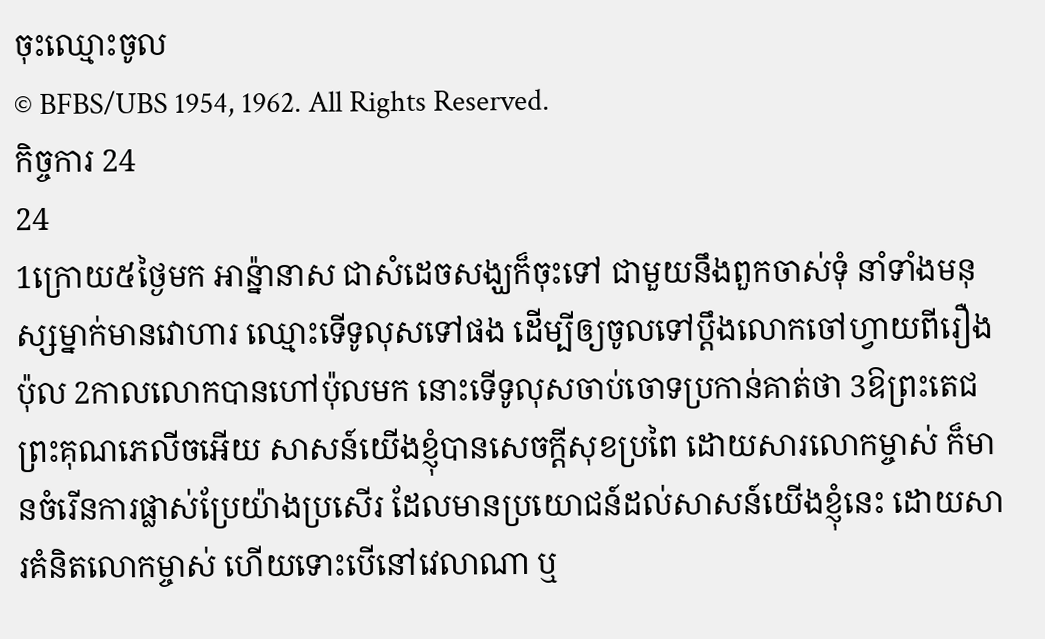ចុះឈ្មោះចូល
© BFBS/UBS 1954, 1962. All Rights Reserved.
កិច្ចការ 24
24
1ក្រោយ៥ថ្ងៃមក អាន៉្នានាស ជាសំដេចសង្ឃក៏ចុះទៅ ជាមួយនឹងពួកចាស់ទុំ នាំទាំងមនុស្សម្នាក់មានវោហារ ឈ្មោះទើទូលុសទៅផង ដើម្បីឲ្យចូលទៅប្តឹងលោកចៅហ្វាយពីរឿងប៉ុល 2កាលលោកបានហៅប៉ុលមក នោះទើទូលុសចាប់ចោទប្រកាន់គាត់ថា 3ឱព្រះតេជព្រះគុណភេលីចអើយ សាសន៍យើងខ្ញុំបានសេចក្ដីសុខប្រពៃ ដោយសារលោកម្ចាស់ ក៏មានចំរើនការផ្លាស់ប្រែយ៉ាងប្រសើរ ដែលមានប្រយោជន៍ដល់សាសន៍យើងខ្ញុំនេះ ដោយសារគំនិតលោកម្ចាស់ ហើយទោះបើនៅវេលាណា ឬ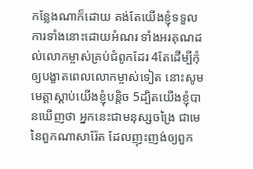កន្លែងណាក៏ដោយ គង់តែយើងខ្ញុំទទួលការទាំងនោះដោយអំណរ ទាំងអរគុណដល់លោកម្ចាស់គ្រប់ជំពូកដែរ 4តែដើម្បីកុំឲ្យបង្ខាតពេលលោកម្ចាស់ទៀត នោះសូមមេត្តាស្តាប់យើងខ្ញុំបន្តិច 5ដ្បិតយើងខ្ញុំបានឃើញថា អ្នកនេះជាមនុស្សចង្រៃ ជាមេនៃពួកណាសារ៉ែត ដែលញុះញង់ឲ្យពួក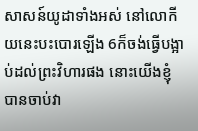សាសន៍យូដាទាំងអស់ នៅលោកីយនេះបះបោរឡើង 6ក៏ចង់ធ្វើបង្អាប់ដល់ព្រះវិហារផង នោះយើងខ្ញុំបានចាប់វា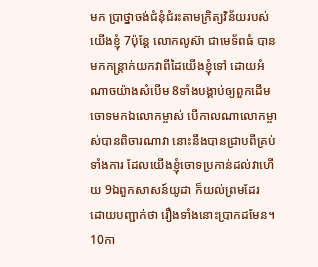មក ប្រាថ្នាចង់ជំនុំជំរះតាមក្រិត្យវិន័យរបស់យើងខ្ញុំ 7ប៉ុន្តែ លោកលូស៊ា ជាមេទ័ពធំ បានមកកន្ត្រាក់យកវាពីដៃយើងខ្ញុំទៅ ដោយអំណាចយ៉ាងសំបើម 8ទាំងបង្គាប់ឲ្យពួកដើមចោទមកឯលោកម្ចាស់ បើកាលណាលោកម្ចាស់បានពិចារណាវា នោះនឹងបានជ្រាបពីគ្រប់ទាំងការ ដែលយើងខ្ញុំចោទប្រកាន់ដល់វាហើយ 9ឯពួកសាសន៍យូដា ក៏យល់ព្រមដែរ ដោយបញ្ជាក់ថា រឿងទាំងនោះប្រាកដមែន។
10កា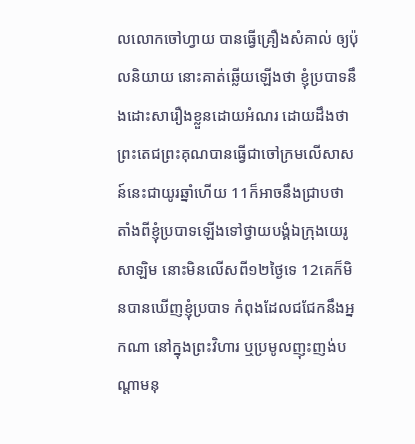លលោកចៅហ្វាយ បានធ្វើគ្រឿងសំគាល់ ឲ្យប៉ុលនិយាយ នោះគាត់ឆ្លើយឡើងថា ខ្ញុំប្របាទនឹងដោះសារឿងខ្លួនដោយអំណរ ដោយដឹងថា ព្រះតេជព្រះគុណបានធ្វើជាចៅក្រមលើសាសន៍នេះជាយូរឆ្នាំហើយ 11ក៏អាចនឹងជ្រាបថា តាំងពីខ្ញុំប្របាទឡើងទៅថ្វាយបង្គំឯក្រុងយេរូសាឡិម នោះមិនលើសពី១២ថ្ងៃទេ 12គេក៏មិនបានឃើញខ្ញុំប្របាទ កំពុងដែលជជែកនឹងអ្នកណា នៅក្នុងព្រះវិហារ ឬប្រមូលញុះញង់បណ្តាមនុ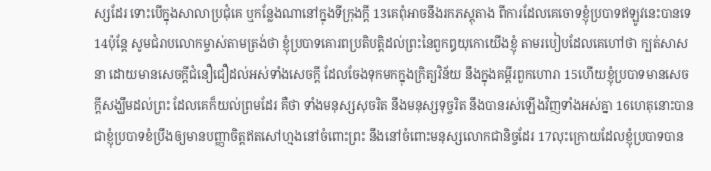ស្សដែរ ទោះបើក្នុងសាលាប្រជុំគេ ឬកន្លែងណានៅក្នុងទីក្រុងក្តី 13គេពុំអាចនឹងរកភស្តុតាង ពីការដែលគេចោទខ្ញុំប្របាទឥឡូវនេះបានទេ 14ប៉ុន្តែ សូមជំរាបលោកម្ចាស់តាមត្រង់ថា ខ្ញុំប្របាទគោរពប្រតិបត្តិដល់ព្រះនៃពួកឰយុកោយើងខ្ញុំ តាមរបៀបដែលគេហៅថា ក្បត់សាសនា ដោយមានសេចក្ដីជំនឿជឿដល់អស់ទាំងសេចក្ដី ដែលចែងទុកមកក្នុងក្រិត្យវិន័យ នឹងក្នុងគម្ពីរពួកហោរា 15ហើយខ្ញុំប្របាទមានសេចក្ដីសង្ឃឹមដល់ព្រះ ដែលគេក៏យល់ព្រមដែរ គឺថា ទាំងមនុស្សសុចរិត នឹងមនុស្សទុច្ចរិត នឹងបានរស់ឡើងវិញទាំងអស់គ្នា 16ហេតុនោះបានជាខ្ញុំប្របាទខំប្រឹងឲ្យមានបញ្ញាចិត្តឥតសៅហ្មងនៅចំពោះព្រះ នឹងនៅចំពោះមនុស្សលោកជានិច្ចដែរ 17លុះក្រោយដែលខ្ញុំប្របាទបាន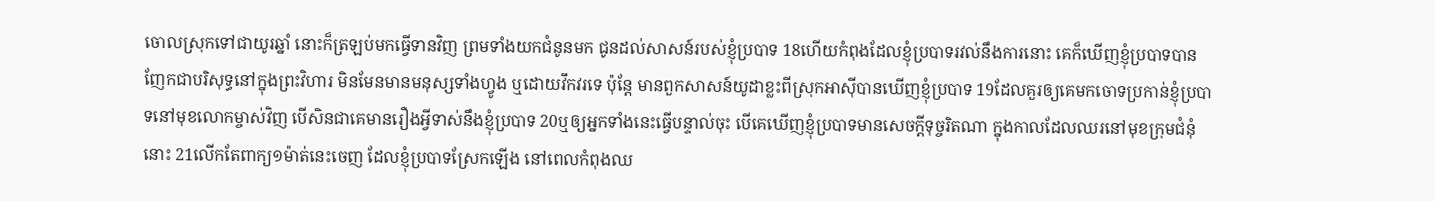ចោលស្រុកទៅជាយូរឆ្នាំ នោះក៏ត្រឡប់មកធ្វើទានវិញ ព្រមទាំងយកជំនូនមក ជូនដល់សាសន៍របស់ខ្ញុំប្របាទ 18ហើយកំពុងដែលខ្ញុំប្របាទរវល់នឹងការនោះ គេក៏ឃើញខ្ញុំប្របាទបានញែកជាបរិសុទ្ធនៅក្នុងព្រះវិហារ មិនមែនមានមនុស្សទាំងហ្វូង ឬដោយវឹកវរទេ ប៉ុន្តែ មានពួកសាសន៍យូដាខ្លះពីស្រុកអាស៊ីបានឃើញខ្ញុំប្របាទ 19ដែលគួរឲ្យគេមកចោទប្រកាន់ខ្ញុំប្របាទនៅមុខលោកម្ចាស់វិញ បើសិនជាគេមានរឿងអ្វីទាស់នឹងខ្ញុំប្របាទ 20ឬឲ្យអ្នកទាំងនេះធ្វើបន្ទាល់ចុះ បើគេឃើញខ្ញុំប្របាទមានសេចក្ដីទុច្ចរិតណា ក្នុងកាលដែលឈរនៅមុខក្រុមជំនុំនោះ 21លើកតែពាក្យ១ម៉ាត់នេះចេញ ដែលខ្ញុំប្របាទស្រែកឡើង នៅពេលកំពុងឈ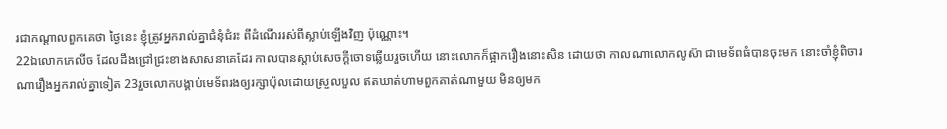រជាកណ្តាលពួកគេថា ថ្ងៃនេះ ខ្ញុំត្រូវអ្នករាល់គ្នាជំនុំជំរះ ពីដំណើររស់ពីស្លាប់ឡើងវិញ ប៉ុណ្ណោះ។
22ឯលោកភេលីច ដែលដឹងជ្រៅជ្រះខាងសាសនាគេដែរ កាលបានស្តាប់សេចក្ដីចោទឆ្លើយរួចហើយ នោះលោកក៏ផ្អាករឿងនោះសិន ដោយថា កាលណាលោកលូស៊ា ជាមេទ័ពធំបានចុះមក នោះចាំខ្ញុំពិចារណារឿងអ្នករាល់គ្នាទៀត 23រួចលោកបង្គាប់មេទ័ពរងឲ្យរក្សាប៉ុលដោយស្រួលបួល ឥតឃាត់ហាមពួកគាត់ណាមួយ មិនឲ្យមក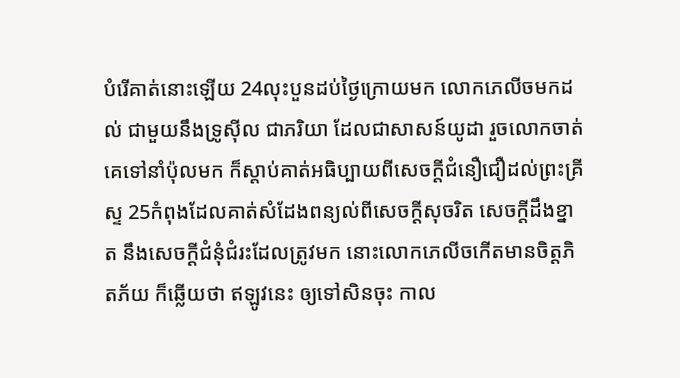បំរើគាត់នោះឡើយ 24លុះបួនដប់ថ្ងៃក្រោយមក លោកភេលីចមកដល់ ជាមួយនឹងទ្រូស៊ីល ជាភរិយា ដែលជាសាសន៍យូដា រួចលោកចាត់គេទៅនាំប៉ុលមក ក៏ស្តាប់គាត់អធិប្បាយពីសេចក្ដីជំនឿជឿដល់ព្រះគ្រីស្ទ 25កំពុងដែលគាត់សំដែងពន្យល់ពីសេចក្ដីសុចរិត សេចក្ដីដឹងខ្នាត នឹងសេចក្ដីជំនុំជំរះដែលត្រូវមក នោះលោកភេលីចកើតមានចិត្តភិតភ័យ ក៏ឆ្លើយថា ឥឡូវនេះ ឲ្យទៅសិនចុះ កាល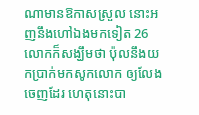ណាមានឱកាសស្រួល នោះអញនឹងហៅឯងមកទៀត 26លោកក៏សង្ឃឹមថា ប៉ុលនឹងយកប្រាក់មកសូកលោក ឲ្យលែងចេញដែរ ហេតុនោះបា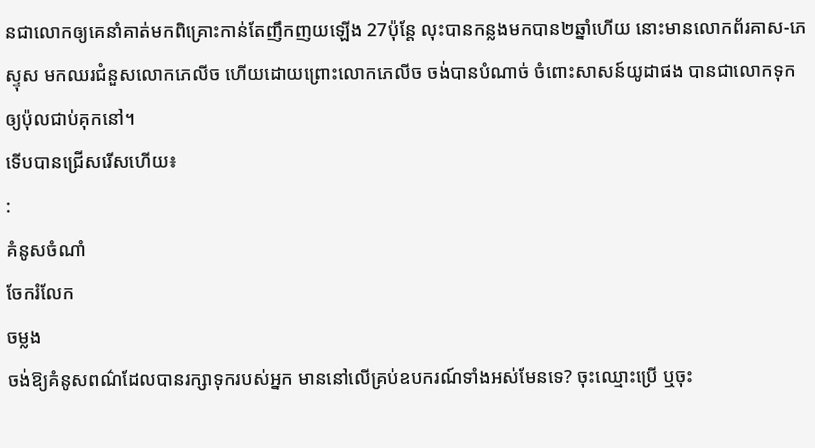នជាលោកឲ្យគេនាំគាត់មកពិគ្រោះកាន់តែញឹកញយឡើង 27ប៉ុន្តែ លុះបានកន្លងមកបាន២ឆ្នាំហើយ នោះមានលោកព័រគាស-ភេស្ទុស មកឈរជំនួសលោកភេលីច ហើយដោយព្រោះលោកភេលីច ចង់បានបំណាច់ ចំពោះសាសន៍យូដាផង បានជាលោកទុកឲ្យប៉ុលជាប់គុកនៅ។
ទើបបានជ្រើសរើសហើយ៖
:
គំនូសចំណាំ
ចែករំលែក
ចម្លង
ចង់ឱ្យគំនូសពណ៌ដែលបានរក្សាទុករបស់អ្នក មាននៅលើគ្រប់ឧបករណ៍ទាំងអស់មែនទេ? ចុះឈ្មោះប្រើ ឬចុះ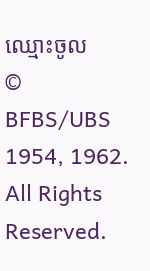ឈ្មោះចូល
© BFBS/UBS 1954, 1962. All Rights Reserved.